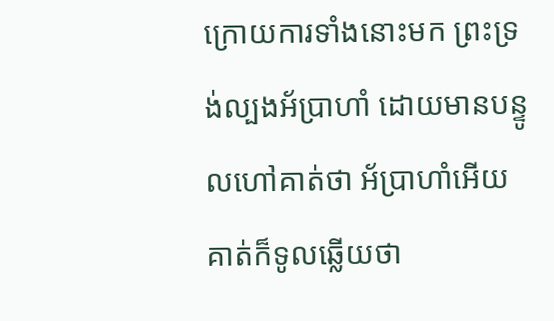ក្រោយការទាំងនោះមក ព្រះទ្រង់ល្បងអ័ប្រាហាំ ដោយមានបន្ទូលហៅគាត់ថា អ័ប្រាហាំអើយ គាត់ក៏ទូលឆ្លើយថា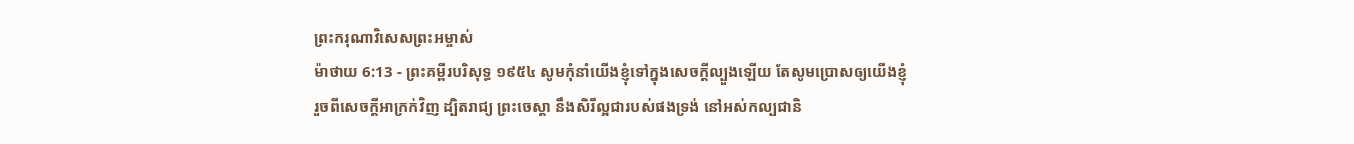ព្រះករុណាវិសេសព្រះអម្ចាស់
ម៉ាថាយ 6:13 - ព្រះគម្ពីរបរិសុទ្ធ ១៩៥៤ សូមកុំនាំយើងខ្ញុំទៅក្នុងសេចក្ដីល្បួងឡើយ តែសូមប្រោសឲ្យយើងខ្ញុំរួចពីសេចក្ដីអាក្រក់វិញ ដ្បិតរាជ្យ ព្រះចេស្តា នឹងសិរីល្អជារបស់ផងទ្រង់ នៅអស់កល្បជានិ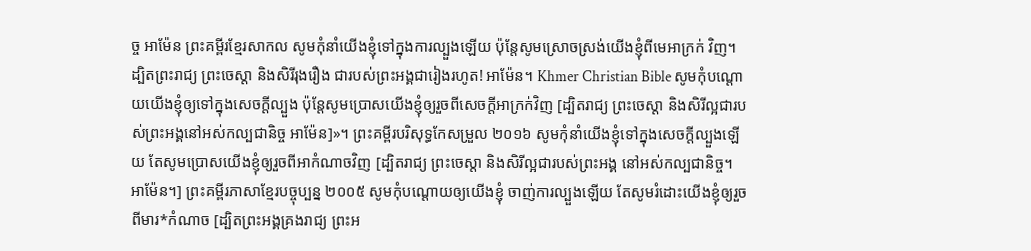ច្ច អាម៉ែន ព្រះគម្ពីរខ្មែរសាកល សូមកុំនាំយើងខ្ញុំទៅក្នុងការល្បួងឡើយ ប៉ុន្តែសូមស្រោចស្រង់យើងខ្ញុំពីមេអាក្រក់ វិញ។ ដ្បិតព្រះរាជ្យ ព្រះចេស្ដា និងសិរីរុងរឿង ជារបស់ព្រះអង្គជារៀងរហូត! អាម៉ែន។ Khmer Christian Bible សូមកុំបណ្ដោយយើងខ្ញុំឲ្យទៅក្នុងសេចក្ដីល្បួង ប៉ុន្ដែសូមប្រោសយើងខ្ញុំឲ្យរួចពីសេចក្ដីអាក្រក់វិញ [ដ្បិតរាជ្យ ព្រះចេស្ដា និងសិរីល្អជារបស់ព្រះអង្គនៅអស់កល្បជានិច្ច អាម៉ែន]»។ ព្រះគម្ពីរបរិសុទ្ធកែសម្រួល ២០១៦ សូមកុំនាំយើងខ្ញុំទៅក្នុងសេចក្តីល្បួងឡើយ តែសូមប្រោសយើងខ្ញុំឲ្យរួចពីអាកំណាចវិញ [ដ្បិតរាជ្យ ព្រះចេស្តា និងសិរីល្អជារបស់ព្រះអង្គ នៅអស់កល្បជានិច្ច។ អាម៉ែន។] ព្រះគម្ពីរភាសាខ្មែរបច្ចុប្បន្ន ២០០៥ សូមកុំបណ្ដោយឲ្យយើងខ្ញុំ ចាញ់ការល្បួងឡើយ តែសូមរំដោះយើងខ្ញុំឲ្យរួចពីមារ*កំណាច [ដ្បិតព្រះអង្គគ្រងរាជ្យ ព្រះអ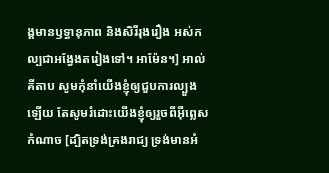ង្គមានឫទ្ធានុភាព និងសិរីរុងរឿង អស់កល្បជាអង្វែងតរៀងទៅ។ អាម៉ែន។] អាល់គីតាប សូមកុំនាំយើងខ្ញុំឲ្យជួបការល្បួងឡើយ តែសូមរំដោះយើងខ្ញុំឲ្យរួចពីអ៊ីព្លេសកំណាច [ដ្បិតទ្រង់គ្រងរាជ្យ ទ្រង់មានអំ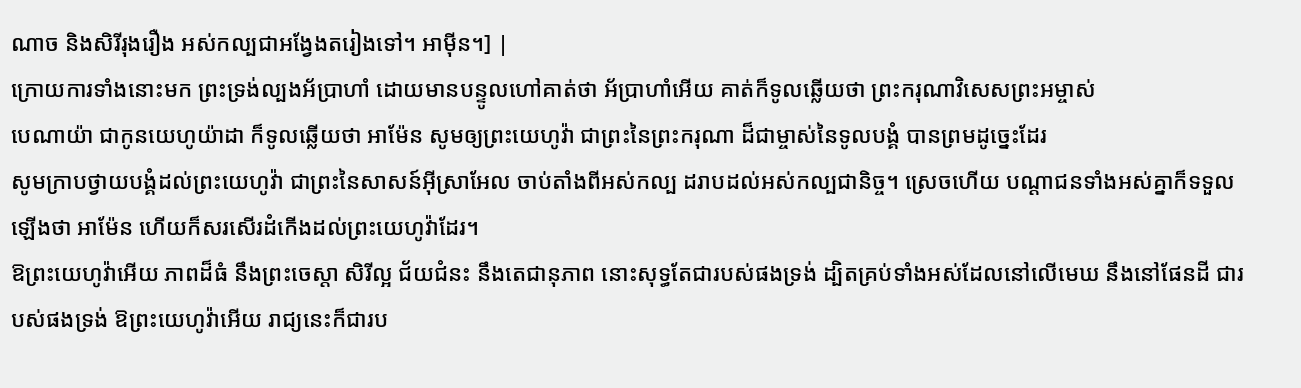ណាច និងសិរីរុងរឿង អស់កល្បជាអង្វែងតរៀងទៅ។ អាម៉ីន។] |
ក្រោយការទាំងនោះមក ព្រះទ្រង់ល្បងអ័ប្រាហាំ ដោយមានបន្ទូលហៅគាត់ថា អ័ប្រាហាំអើយ គាត់ក៏ទូលឆ្លើយថា ព្រះករុណាវិសេសព្រះអម្ចាស់
បេណាយ៉ា ជាកូនយេហូយ៉ាដា ក៏ទូលឆ្លើយថា អាម៉ែន សូមឲ្យព្រះយេហូវ៉ា ជាព្រះនៃព្រះករុណា ដ៏ជាម្ចាស់នៃទូលបង្គំ បានព្រមដូច្នេះដែរ
សូមក្រាបថ្វាយបង្គំដល់ព្រះយេហូវ៉ា ជាព្រះនៃសាសន៍អ៊ីស្រាអែល ចាប់តាំងពីអស់កល្ប ដរាបដល់អស់កល្បជានិច្ច។ ស្រេចហើយ បណ្តាជនទាំងអស់គ្នាក៏ទទួលឡើងថា អាម៉ែន ហើយក៏សរសើរដំកើងដល់ព្រះយេហូវ៉ាដែរ។
ឱព្រះយេហូវ៉ាអើយ ភាពដ៏ធំ នឹងព្រះចេស្តា សិរីល្អ ជ័យជំនះ នឹងតេជានុភាព នោះសុទ្ធតែជារបស់ផងទ្រង់ ដ្បិតគ្រប់ទាំងអស់ដែលនៅលើមេឃ នឹងនៅផែនដី ជារបស់ផងទ្រង់ ឱព្រះយេហូវ៉ាអើយ រាជ្យនេះក៏ជារប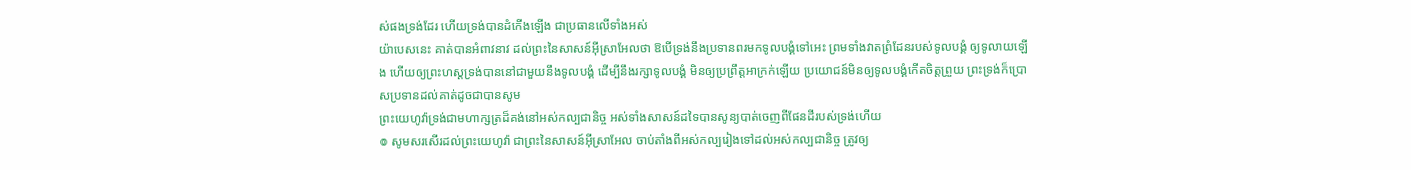ស់ផងទ្រង់ដែរ ហើយទ្រង់បានដំកើងឡើង ជាប្រធានលើទាំងអស់
យ៉ាបេសនេះ គាត់បានអំពាវនាវ ដល់ព្រះនៃសាសន៍អ៊ីស្រាអែលថា ឱបើទ្រង់នឹងប្រទានពរមកទូលបង្គំទៅអេះ ព្រមទាំងវាតព្រំដែនរបស់ទូលបង្គំ ឲ្យទូលាយឡើង ហើយឲ្យព្រះហស្តទ្រង់បាននៅជាមួយនឹងទូលបង្គំ ដើម្បីនឹងរក្សាទូលបង្គំ មិនឲ្យប្រព្រឹត្តអាក្រក់ឡើយ ប្រយោជន៍មិនឲ្យទូលបង្គំកើតចិត្តព្រួយ ព្រះទ្រង់ក៏ប្រោសប្រទានដល់គាត់ដូចជាបានសូម
ព្រះយេហូវ៉ាទ្រង់ជាមហាក្សត្រដ៏គង់នៅអស់កល្បជានិច្ច អស់ទាំងសាសន៍ដទៃបានសូន្យបាត់ចេញពីផែនដីរបស់ទ្រង់ហើយ
៙ សូមសរសើរដល់ព្រះយេហូវ៉ា ជាព្រះនៃសាសន៍អ៊ីស្រាអែល ចាប់តាំងពីអស់កល្បរៀងទៅដល់អស់កល្បជានិច្ច ត្រូវឲ្យ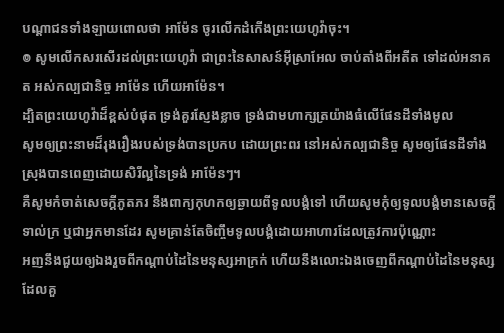បណ្តាជនទាំងឡាយពោលថា អាម៉ែន ចូរលើកដំកើងព្រះយេហូវ៉ាចុះ។
៙ សូមលើកសរសើរដល់ព្រះយេហូវ៉ា ជាព្រះនៃសាសន៍អ៊ីស្រាអែល ចាប់តាំងពីអតីត ទៅដល់អនាគត អស់កល្បជានិច្ច អាម៉ែន ហើយអាម៉ែន។
ដ្បិតព្រះយេហូវ៉ាដ៏ខ្ពស់បំផុត ទ្រង់គួរស្ញែងខ្លាច ទ្រង់ជាមហាក្សត្រយ៉ាងធំលើផែនដីទាំងមូល
សូមឲ្យព្រះនាមដ៏រុងរឿងរបស់ទ្រង់បានប្រកប ដោយព្រះពរ នៅអស់កល្បជានិច្ច សូមឲ្យផែនដីទាំងស្រុងបានពេញដោយសិរីល្អនៃទ្រង់ អាម៉ែនៗ។
គឺសូមកំចាត់សេចក្ដីភូតភរ នឹងពាក្យកុហកឲ្យឆ្ងាយពីទូលបង្គំទៅ ហើយសូមកុំឲ្យទូលបង្គំមានសេចក្ដីទាល់ក្រ ឬជាអ្នកមានដែរ សូមគ្រាន់តែចិញ្ចឹមទូលបង្គំដោយអាហារដែលត្រូវការប៉ុណ្ណោះ
អញនឹងជួយឲ្យឯងរួចពីកណ្តាប់ដៃនៃមនុស្សអាក្រក់ ហើយនឹងលោះឯងចេញពីកណ្តាប់ដៃនៃមនុស្សដែលគួ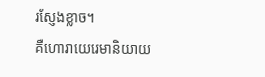រស្ញែងខ្លាច។
គឺហោរាយេរេមានិយាយ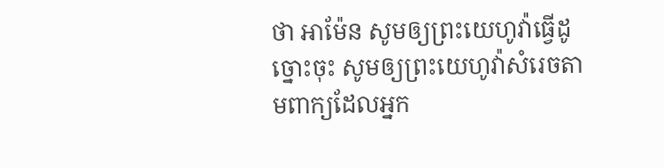ថា អាម៉ែន សូមឲ្យព្រះយេហូវ៉ាធ្វើដូច្នោះចុះ សូមឲ្យព្រះយេហូវ៉ាសំរេចតាមពាក្យដែលអ្នក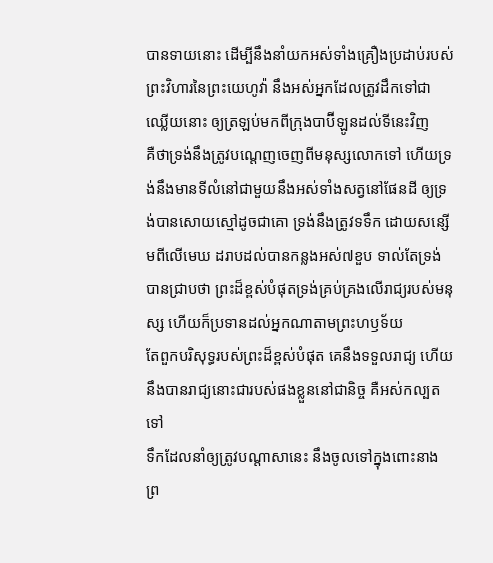បានទាយនោះ ដើម្បីនឹងនាំយកអស់ទាំងគ្រឿងប្រដាប់របស់ព្រះវិហារនៃព្រះយេហូវ៉ា នឹងអស់អ្នកដែលត្រូវដឹកទៅជាឈ្លើយនោះ ឲ្យត្រឡប់មកពីក្រុងបាប៊ីឡូនដល់ទីនេះវិញ
គឺថាទ្រង់នឹងត្រូវបណ្តេញចេញពីមនុស្សលោកទៅ ហើយទ្រង់នឹងមានទីលំនៅជាមួយនឹងអស់ទាំងសត្វនៅផែនដី ឲ្យទ្រង់បានសោយស្មៅដូចជាគោ ទ្រង់នឹងត្រូវទទឹក ដោយសន្សើមពីលើមេឃ ដរាបដល់បានកន្លងអស់៧ខួប ទាល់តែទ្រង់បានជ្រាបថា ព្រះដ៏ខ្ពស់បំផុតទ្រង់គ្រប់គ្រងលើរាជ្យរបស់មនុស្ស ហើយក៏ប្រទានដល់អ្នកណាតាមព្រះហឫទ័យ
តែពួកបរិសុទ្ធរបស់ព្រះដ៏ខ្ពស់បំផុត គេនឹងទទួលរាជ្យ ហើយនឹងបានរាជ្យនោះជារបស់ផងខ្លួននៅជានិច្ច គឺអស់កល្បតទៅ
ទឹកដែលនាំឲ្យត្រូវបណ្តាសានេះ នឹងចូលទៅក្នុងពោះនាង ព្រ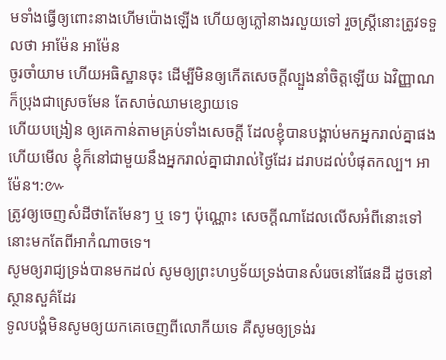មទាំងធ្វើឲ្យពោះនាងហើមប៉ោងឡើង ហើយឲ្យភ្លៅនាងរលួយទៅ រួចស្ត្រីនោះត្រូវទទួលថា អាម៉ែន អាម៉ែន
ចូរចាំយាម ហើយអធិស្ឋានចុះ ដើម្បីមិនឲ្យកើតសេចក្ដីល្បួងនាំចិត្តឡើយ ឯវិញ្ញាណ ក៏ប្រុងជាស្រេចមែន តែសាច់ឈាមខ្សោយទេ
ហើយបង្រៀន ឲ្យគេកាន់តាមគ្រប់ទាំងសេចក្ដី ដែលខ្ញុំបានបង្គាប់មកអ្នករាល់គ្នាផង ហើយមើល ខ្ញុំក៏នៅជាមួយនឹងអ្នករាល់គ្នាជារាល់ថ្ងៃដែរ ដរាបដល់បំផុតកល្ប។ អាម៉ែន។:៚
ត្រូវឲ្យចេញសំដីថាតែមែនៗ ឬ ទេៗ ប៉ុណ្ណោះ សេចក្ដីណាដែលលើសអំពីនោះទៅ នោះមកតែពីអាកំណាចទេ។
សូមឲ្យរាជ្យទ្រង់បានមកដល់ សូមឲ្យព្រះហឫទ័យទ្រង់បានសំរេចនៅផែនដី ដូចនៅស្ថានសួគ៌ដែរ
ទូលបង្គំមិនសូមឲ្យយកគេចេញពីលោកីយទេ គឺសូមឲ្យទ្រង់រ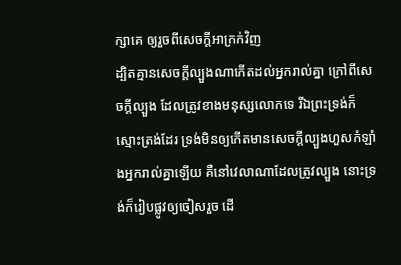ក្សាគេ ឲ្យរួចពីសេចក្ដីអាក្រក់វិញ
ដ្បិតគ្មានសេចក្ដីល្បួងណាកើតដល់អ្នករាល់គ្នា ក្រៅពីសេចក្ដីល្បួង ដែលត្រូវខាងមនុស្សលោកទេ រីឯព្រះទ្រង់ក៏ស្មោះត្រង់ដែរ ទ្រង់មិនឲ្យកើតមានសេចក្ដីល្បួងហួសកំឡាំងអ្នករាល់គ្នាឡើយ គឺនៅវេលាណាដែលត្រូវល្បួង នោះទ្រង់ក៏រៀបផ្លូវឲ្យចៀសរួច ដើ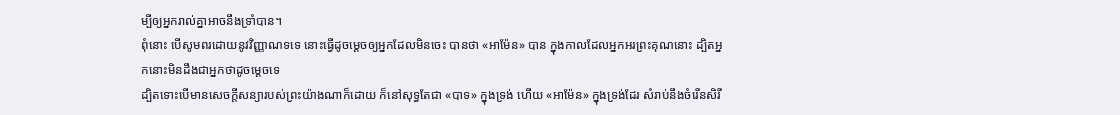ម្បីឲ្យអ្នករាល់គ្នាអាចនឹងទ្រាំបាន។
ពុំនោះ បើសូមពរដោយនូវវិញ្ញាណទទេ នោះធ្វើដូចម្តេចឲ្យអ្នកដែលមិនចេះ បានថា «អាម៉ែន» បាន ក្នុងកាលដែលអ្នកអរព្រះគុណនោះ ដ្បិតអ្នកនោះមិនដឹងជាអ្នកថាដូចម្តេចទេ
ដ្បិតទោះបើមានសេចក្ដីសន្យារបស់ព្រះយ៉ាងណាក៏ដោយ ក៏នៅសុទ្ធតែជា «បាទ» ក្នុងទ្រង់ ហើយ «អាម៉ែន» ក្នុងទ្រង់ដែរ សំរាប់នឹងចំរើនសិរី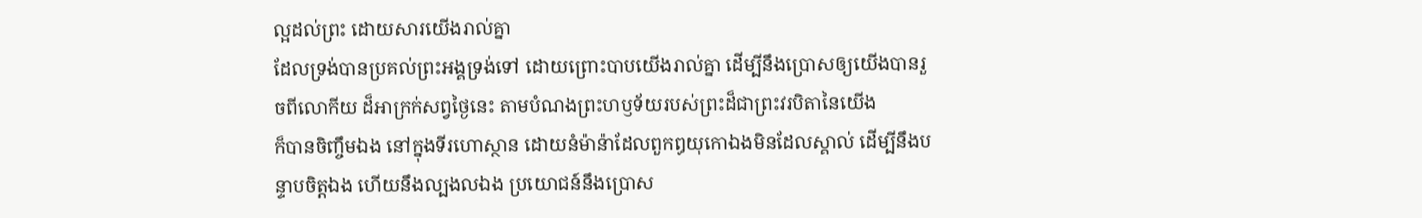ល្អដល់ព្រះ ដោយសារយើងរាល់គ្នា
ដែលទ្រង់បានប្រគល់ព្រះអង្គទ្រង់ទៅ ដោយព្រោះបាបយើងរាល់គ្នា ដើម្បីនឹងប្រោសឲ្យយើងបានរួចពីលោកីយ ដ៏អាក្រក់សព្វថ្ងៃនេះ តាមបំណងព្រះហឫទ័យរបស់ព្រះដ៏ជាព្រះវរបិតានៃយើង
ក៏បានចិញ្ចឹមឯង នៅក្នុងទីរហោស្ថាន ដោយនំម៉ាន៉ាដែលពួកឰយុកោឯងមិនដែលស្គាល់ ដើម្បីនឹងបន្ទាបចិត្តឯង ហើយនឹងល្បងលឯង ប្រយោជន៍នឹងប្រោស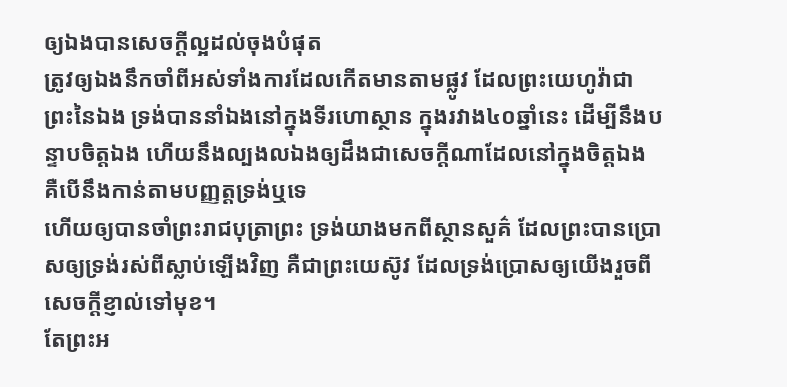ឲ្យឯងបានសេចក្ដីល្អដល់ចុងបំផុត
ត្រូវឲ្យឯងនឹកចាំពីអស់ទាំងការដែលកើតមានតាមផ្លូវ ដែលព្រះយេហូវ៉ាជាព្រះនៃឯង ទ្រង់បាននាំឯងនៅក្នុងទីរហោស្ថាន ក្នុងរវាង៤០ឆ្នាំនេះ ដើម្បីនឹងបន្ទាបចិត្តឯង ហើយនឹងល្បងលឯងឲ្យដឹងជាសេចក្ដីណាដែលនៅក្នុងចិត្តឯង គឺបើនឹងកាន់តាមបញ្ញត្តទ្រង់ឬទេ
ហើយឲ្យបានចាំព្រះរាជបុត្រាព្រះ ទ្រង់យាងមកពីស្ថានសួគ៌ ដែលព្រះបានប្រោសឲ្យទ្រង់រស់ពីស្លាប់ឡើងវិញ គឺជាព្រះយេស៊ូវ ដែលទ្រង់ប្រោសឲ្យយើងរួចពីសេចក្ដីខ្ញាល់ទៅមុខ។
តែព្រះអ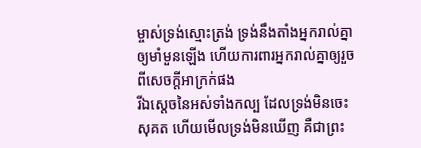ម្ចាស់ទ្រង់ស្មោះត្រង់ ទ្រង់នឹងតាំងអ្នករាល់គ្នាឲ្យមាំមួនឡើង ហើយការពារអ្នករាល់គ្នាឲ្យរួចពីសេចក្ដីអាក្រក់ផង
រីឯស្តេចនៃអស់ទាំងកល្ប ដែលទ្រង់មិនចេះសុគត ហើយមើលទ្រង់មិនឃើញ គឺជាព្រះ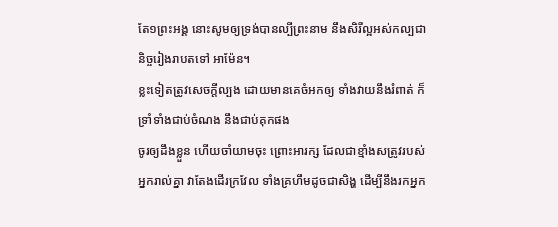តែ១ព្រះអង្គ នោះសូមឲ្យទ្រង់បានល្បីព្រះនាម នឹងសិរីល្អអស់កល្បជានិច្ចរៀងរាបតទៅ អាម៉ែន។
ខ្លះទៀតត្រូវសេចក្ដីល្បង ដោយមានគេចំអកឲ្យ ទាំងវាយនឹងរំពាត់ ក៏ទ្រាំទាំងជាប់ចំណង នឹងជាប់គុកផង
ចូរឲ្យដឹងខ្លួន ហើយចាំយាមចុះ ព្រោះអារក្ស ដែលជាខ្មាំងសត្រូវរបស់អ្នករាល់គ្នា វាតែងដើរក្រវែល ទាំងគ្រហឹមដូចជាសិង្ហ ដើម្បីនឹងរកអ្នក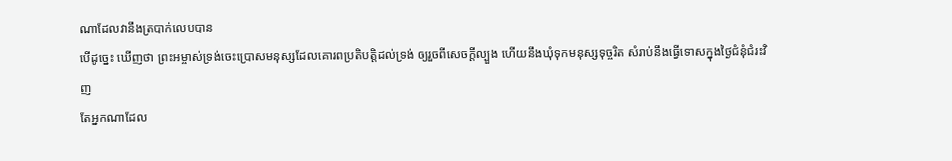ណាដែលវានឹងត្របាក់លេបបាន
បើដូច្នេះ ឃើញថា ព្រះអម្ចាស់ទ្រង់ចេះប្រោសមនុស្សដែលគោរពប្រតិបត្តិដល់ទ្រង់ ឲ្យរួចពីសេចក្ដីល្បួង ហើយនឹងឃុំទុកមនុស្សទុច្ចរិត សំរាប់នឹងធ្វើទោសក្នុងថ្ងៃជំនុំជំរះវិញ
តែអ្នកណាដែល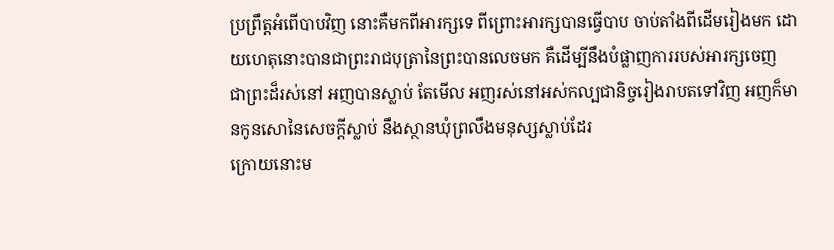ប្រព្រឹត្តអំពើបាបវិញ នោះគឺមកពីអារក្សទេ ពីព្រោះអារក្សបានធ្វើបាប ចាប់តាំងពីដើមរៀងមក ដោយហេតុនោះបានជាព្រះរាជបុត្រានៃព្រះបានលេចមក គឺដើម្បីនឹងបំផ្លាញការរបស់អារក្សចេញ
ជាព្រះដ៏រស់នៅ អញបានស្លាប់ តែមើល អញរស់នៅអស់កល្បជានិច្ចរៀងរាបតទៅវិញ អញក៏មានកូនសោនៃសេចក្ដីស្លាប់ នឹងស្ថានឃុំព្រលឹងមនុស្សស្លាប់ដែរ
ក្រោយនោះម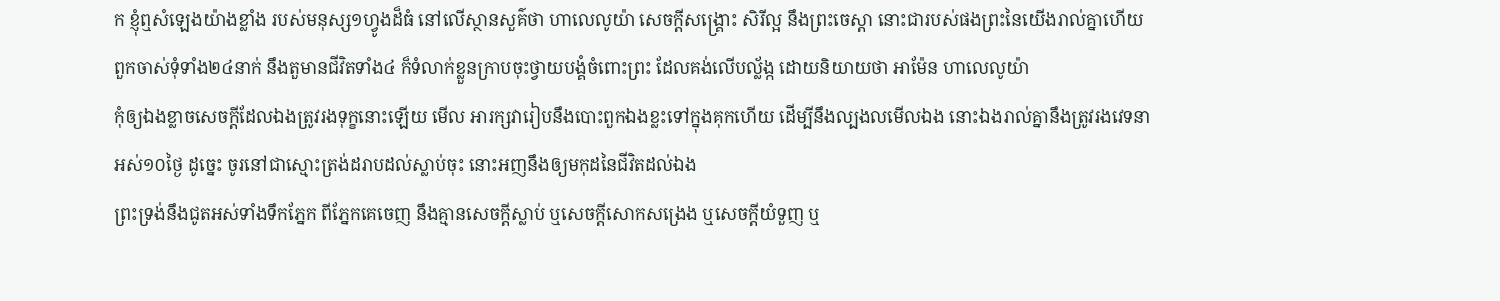ក ខ្ញុំឮសំឡេងយ៉ាងខ្លាំង របស់មនុស្ស១ហ្វូងដ៏ធំ នៅលើស្ថានសួគ៌ថា ហាលេលូយ៉ា សេចក្ដីសង្គ្រោះ សិរីល្អ នឹងព្រះចេស្តា នោះជារបស់ផងព្រះនៃយើងរាល់គ្នាហើយ
ពួកចាស់ទុំទាំង២៤នាក់ នឹងតួមានជីវិតទាំង៤ ក៏ទំលាក់ខ្លួនក្រាបចុះថ្វាយបង្គំចំពោះព្រះ ដែលគង់លើបល្ល័ង្ក ដោយនិយាយថា អាម៉ែន ហាលេលូយ៉ា
កុំឲ្យឯងខ្លាចសេចក្ដីដែលឯងត្រូវរងទុក្ខនោះឡើយ មើល អារក្សវារៀបនឹងបោះពួកឯងខ្លះទៅក្នុងគុកហើយ ដើម្បីនឹងល្បងលមើលឯង នោះឯងរាល់គ្នានឹងត្រូវរងវេទនាអស់១០ថ្ងៃ ដូច្នេះ ចូរនៅជាស្មោះត្រង់ដរាបដល់ស្លាប់ចុះ នោះអញនឹងឲ្យមកុដនៃជីវិតដល់ឯង
ព្រះទ្រង់នឹងជូតអស់ទាំងទឹកភ្នែក ពីភ្នែកគេចេញ នឹងគ្មានសេចក្ដីស្លាប់ ឬសេចក្ដីសោកសង្រេង ឬសេចក្ដីយំទួញ ឬ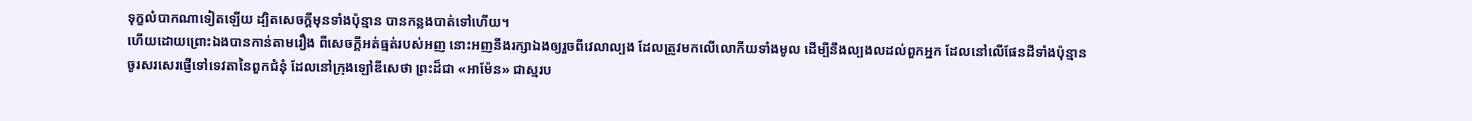ទុក្ខលំបាកណាទៀតឡើយ ដ្បិតសេចក្ដីមុនទាំងប៉ុន្មាន បានកន្លងបាត់ទៅហើយ។
ហើយដោយព្រោះឯងបានកាន់តាមរឿង ពីសេចក្ដីអត់ធ្មត់របស់អញ នោះអញនឹងរក្សាឯងឲ្យរួចពីវេលាល្បង ដែលត្រូវមកលើលោកីយទាំងមូល ដើម្បីនឹងល្បងលដល់ពួកអ្នក ដែលនៅលើផែនដីទាំងប៉ុន្មាន
ចូរសរសេរផ្ញើទៅទេវតានៃពួកជំនុំ ដែលនៅក្រុងឡៅឌីសេថា ព្រះដ៏ជា «អាម៉ែន» ជាស្មរប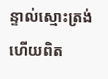ន្ទាល់ស្មោះត្រង់ ហើយពិត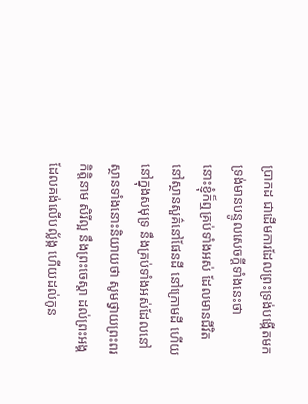ប្រាកដ ជាដើមការដែលព្រះទ្រង់បង្កើតមក ទ្រង់មានបន្ទូលសេចក្ដីទាំងនេះថា
នោះខ្ញុំក៏ឮគ្រប់ទាំងអស់ ដែលមានជីវិត នៅស្ថានសួគ៌នៅផែនដី នៅក្រោមដី ហើយនៅក្នុងសមុទ្រ នឹងគ្រប់ទាំងអស់ដែលនៅស្ថានទាំងនោះនិយាយថា សូមថ្វាយព្រះពរ កិត្តិនាម សិរីល្អ នឹងព្រះចេស្តា ដល់ព្រះអង្គដែលគង់លើបល្ល័ង្ក ហើយដល់កូន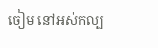ចៀម នៅអស់កល្ប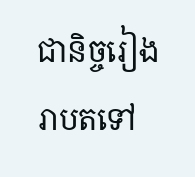ជានិច្ចរៀងរាបតទៅ